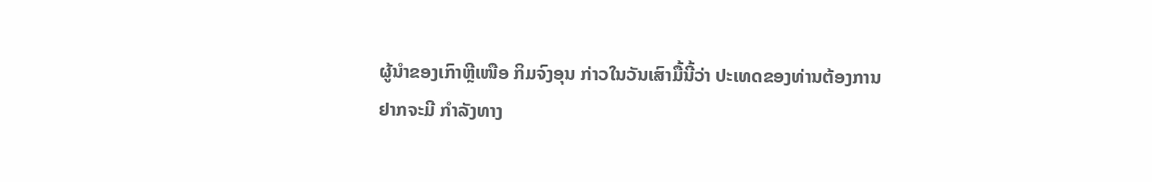ຜູ້ນຳຂອງເກົາຫຼີເໜືອ ກິມຈົງອຸນ ກ່າວໃນວັນເສົາມື້ນີ້ວ່າ ປະເທດຂອງທ່ານຕ້ອງການ
ຢາກຈະມີ ກຳລັງທາງ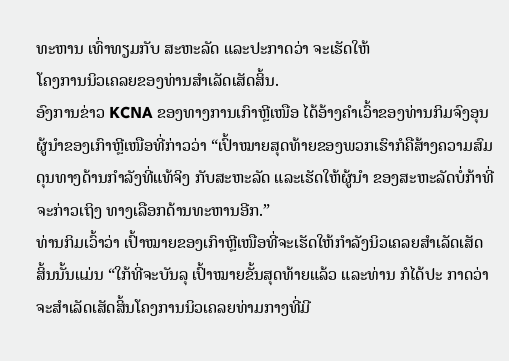ທະຫານ ເທົ່າທຽມກັບ ສະຫະລັດ ແລະປະກາດວ່າ ຈະເຮັດໃຫ້
ໂຄງການນິວເຄລຍຂອງທ່ານສຳເລັດເສັດສິ້ນ.
ອົງການຂ່າວ KCNA ຂອງທາງການເກົາຫຼີເໜືອ ໄດ້ອ້າງຄຳເວົ້າຂອງທ່ານກິມຈົງອຸນ
ຜູ້ນຳຂອງເກົາຫຼີເໜືອທີ່ກ່າວວ່າ “ເປົ້າໝາຍສຸດທ້າຍຂອງພວກເຮົາກໍຄືສ້າງຄວາມສົມ
ດຸນທາງດ້ານກຳລັງທີ່ແທ້ຈິງ ກັບສະຫະລັດ ແລະເຮັດໃຫ້ຜູ້ນຳ ຂອງສະຫະລັດບໍ່ກ້າທີ່
ຈະກ່າວເຖິງ ທາງເລືອກດ້ານທະຫານອີກ.”
ທ່ານກິມເວົ້າວ່າ ເປົ້າໝາຍຂອງເກົາຫຼີເໜືອທີ່ຈະເຮັດໃຫ້ກຳລັງນິວເຄລຍສຳເລັດເສັດ
ສິ້ນນັ້ນແມ່ນ “ໃກ້ທີ່ຈະບັນລຸ ເປົ້າໝາຍຂັ້ນສຸດທ້າຍແລ້ວ ແລະທ່ານ ກໍໄດ້ປະ ກາດວ່າ
ຈະສຳເລັດເສັດສິ້ນໂຄງການນິວເຄລຍທ່າມກາງທີ່ມີ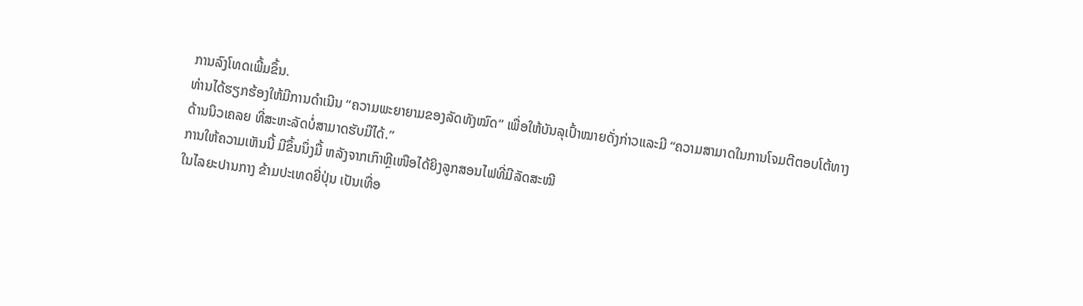ການລົງໂທດເພີ້ມຂຶ້ນ.
ທ່ານໄດ້ຮຽກຮ້ອງໃຫ້ມີການດຳເນີນ “ຄວາມພະຍາຍາມຂອງລັດທັງໝົດ” ເພື່ອໃຫ້ບັນລຸເປົ້າໝາຍດັ່ງກ່າວແລະມີ “ຄວາມສາມາດໃນການໂຈມຕີຕອບໂຕ້ທາງ
ດ້ານນິວເຄລຍ ທີ່ສະຫະລັດບໍ່ສາມາດຮັບມືໄດ້.”
ການໃຫ້ຄວາມເຫັນນີ້ ມີຂຶ້ນນຶ່ງມື້ ຫລັງຈາກເກົາຫຼີເໜືອໄດ້ຍິງລູກສອນໄຟທີ່ມີລັດສະໝີ
ໃນໄລຍະປານກາງ ຂ້າມປະເທດຍີ່ປຸ່ນ ເປັນເທື່ອ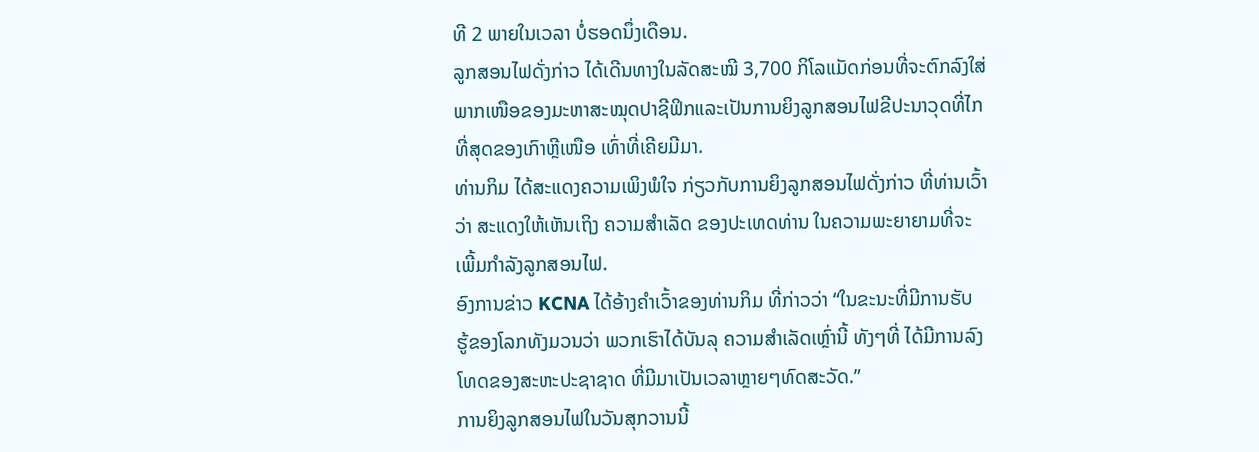ທີ 2 ພາຍໃນເວລາ ບໍ່ຮອດນຶ່ງເດືອນ.
ລູກສອນໄຟດັ່ງກ່າວ ໄດ້ເດີນທາງໃນລັດສະໝີ 3,700 ກິໂລແມັດກ່ອນທີ່ຈະຕົກລົງໃສ່
ພາກເໜືອຂອງມະຫາສະໝຸດປາຊີຟິກແລະເປັນການຍິງລູກສອນໄຟຂີປະນາວຸດທີ່ໄກ
ທີ່ສຸດຂອງເກົາຫຼີເໜືອ ເທົ່າທີ່ເຄີຍມີມາ.
ທ່ານກິມ ໄດ້ສະແດງຄວາມເພິງພໍໃຈ ກ່ຽວກັບການຍິງລູກສອນໄຟດັ່ງກ່າວ ທີ່ທ່ານເວົ້າ
ວ່າ ສະແດງໃຫ້ເຫັນເຖິງ ຄວາມສຳເລັດ ຂອງປະເທດທ່ານ ໃນຄວາມພະຍາຍາມທີ່ຈະ
ເພີ້ມກຳລັງລູກສອນໄຟ.
ອົງການຂ່າວ KCNA ໄດ້ອ້າງຄຳເວົ້າຂອງທ່ານກິມ ທີ່ກ່າວວ່າ “ໃນຂະນະທີ່ມີການຮັບ
ຮູ້ຂອງໂລກທັງມວນວ່າ ພວກເຮົາໄດ້ບັນລຸ ຄວາມສຳເລັດເຫຼົ່ານີ້ ທັງໆທີ່ ໄດ້ມີການລົງ
ໂທດຂອງສະຫະປະຊາຊາດ ທີ່ມີມາເປັນເວລາຫຼາຍໆທົດສະວັດ.”
ການຍິງລູກສອນໄຟໃນວັນສຸກວານນີ້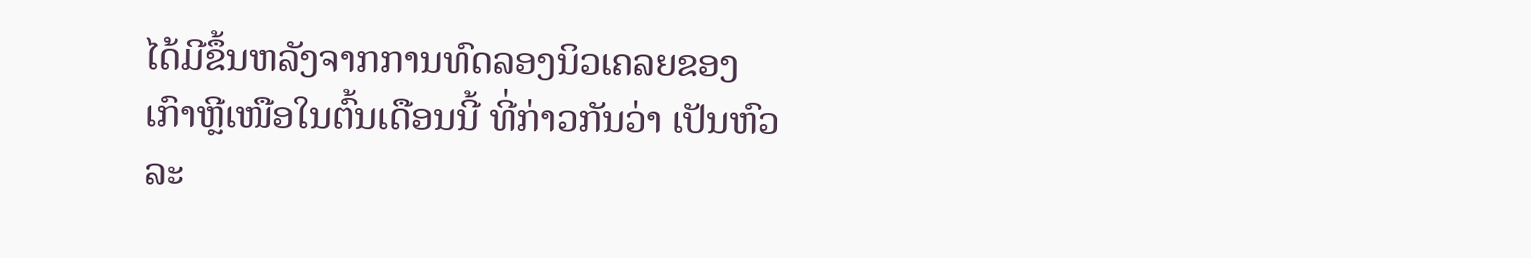ໄດ້ມີຂຶ້ນຫລັງຈາກການທົດລອງນິວເຄລຍຂອງ
ເກົາຫຼີເໜືອໃນຕົ້ນເດືອນນີ້ ທີ່ກ່າວກັນວ່າ ເປັນຫົວລະ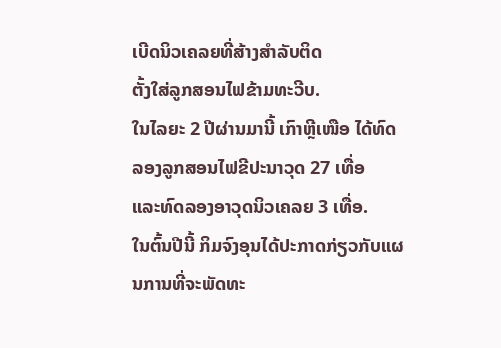ເບີດນິວເຄລຍທີ່ສ້າງສຳລັບຕິດ
ຕັ້ງໃສ່ລູກສອນໄຟຂ້າມທະວີບ.
ໃນໄລຍະ 2 ປີຜ່ານມານີ້ ເກົາຫຼີເໜືອ ໄດ້ທົດລອງລູກສອນໄຟຂີປະນາວຸດ 27 ເທື່ອ
ແລະທົດລອງອາວຸດນິວເຄລຍ 3 ເທື່ອ.
ໃນຕົ້ນປີນີ້ ກິມຈົງອຸນໄດ້ປະກາດກ່ຽວກັບແຜນການທີ່ຈະພັດທະ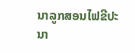ນາລູກສອນໄຟຂີປະ
ນາ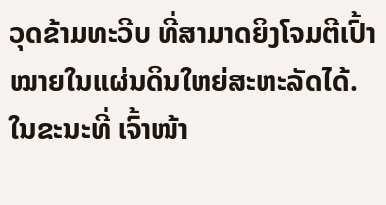ວຸດຂ້າມທະວີບ ທີ່ສາມາດຍິງໂຈມຕີເປົ້າໝາຍໃນແຜ່ນດິນໃຫຍ່ສະຫະລັດໄດ້.
ໃນຂະນະທີ່ ເຈົ້າໜ້າ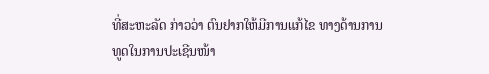ທີ່ສະຫະລັດ ກ່າວວ່າ ຕົນຢາກໃຫ້ມີການແກ້ໄຂ ທາງດ້ານການ
ທູດໃນການປະເຊີນໜ້າ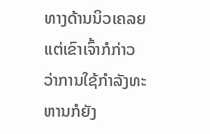ທາງດ້ານນິວເຄລຍ ແຕ່ເຂົາເຈົ້າກໍກ່າວວ່າການໃຊ້ກຳລັງທະ
ຫານກໍຍັງ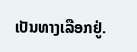ເປັນທາງເລືອກຢູ່.